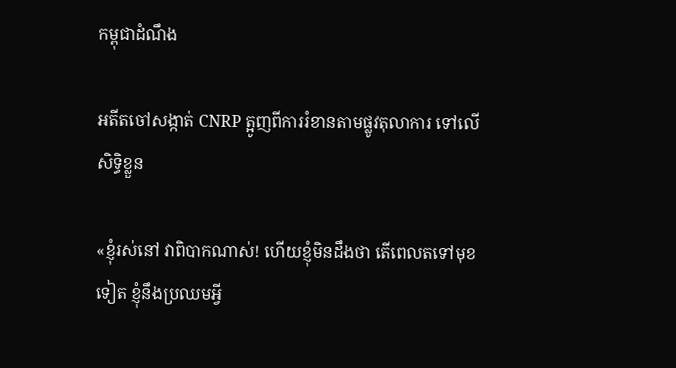កម្ពុជាដំណឹង

អតីតចៅសង្កាត់ CNRP ត្អូញពីការរំខានតាមផ្លូវតុលាការ ទៅលើសិទ្ធិខ្លួន

«ខ្ញុំរស់នៅ វាពិបាកណាស់! ហើយខ្ញុំមិនដឹងថា តើពេលតទៅមុខទៀត ខ្ញុំនឹងប្រឈមអ្វី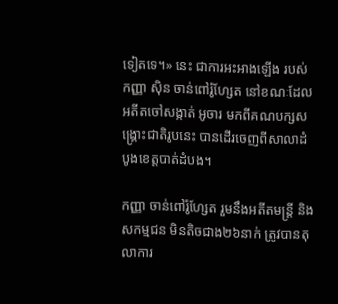ទៀតទេ។» នេះ ជាការអះអាងឡើង របស់កញ្ញា ស៊ិន ចាន់ពៅរ៉ូហ្សែត នៅខណៈដែល អតីតចៅសង្កាត់ អូចារ មកពីគណបក្សសង្គ្រោះជាតិរូបនេះ បានដើរចេញពីសាលាដំបូងខេត្តបាត់ដំបង។

កញ្ញា ចាន់ពៅរ៉ូហ្សែត រួមនឹងអតីតមន្ត្រី និងសកម្មជន មិនតិចជាង២៦នាក់ ត្រូវបានតុលាការ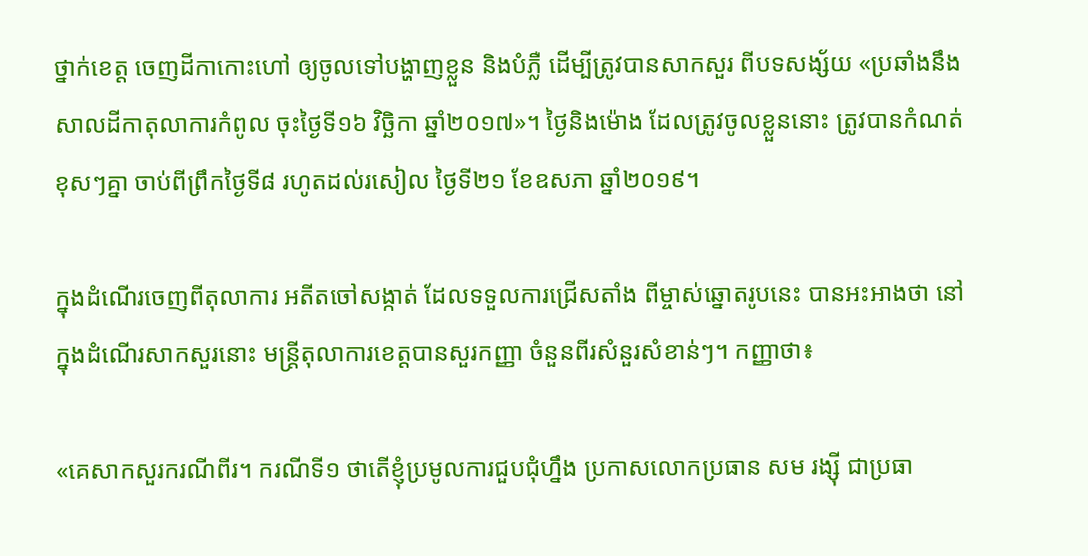ថ្នាក់ខេត្ត ចេញដីកាកោះហៅ ឲ្យចូលទៅបង្ហាញខ្លួន និងបំភ្លឺ ដើម្បីត្រូវបានសាកសួរ ពីបទសង្ស័យ «ប្រឆាំងនឹងសាលដីកាតុលាការកំពូល ចុះថ្ងៃទី១៦ វិច្ឆិកា ឆ្នាំ២០១៧»។ ថ្ងៃនិងម៉ោង ដែលត្រូវចូលខ្លួននោះ ត្រូវបានកំណត់ខុសៗគ្នា ចាប់ពីព្រឹកថ្ងៃទី៨ រហូតដល់រសៀល ថ្ងៃទី២១ ខែឧសភា ឆ្នាំ២០១៩។

ក្នុងដំណើរចេញពីតុលាការ អតីតចៅសង្កាត់ ដែលទទួលការជ្រើសតាំង ពីម្ចាស់ឆ្នោតរូបនេះ បានអះអាងថា នៅក្នុងដំណើរសាកសួរនោះ មន្ត្រីតុលាការខេត្តបានសួរកញ្ញា ចំនួនពីរសំនួរសំខាន់ៗ។ កញ្ញាថា៖

«គេសាកសួរករណីពីរ។ ករណីទី១ ថាតើខ្ញុំប្រមូលការជួបជុំហ្នឹង ប្រកាសលោកប្រធាន សម រង្ស៊ី ជាប្រធា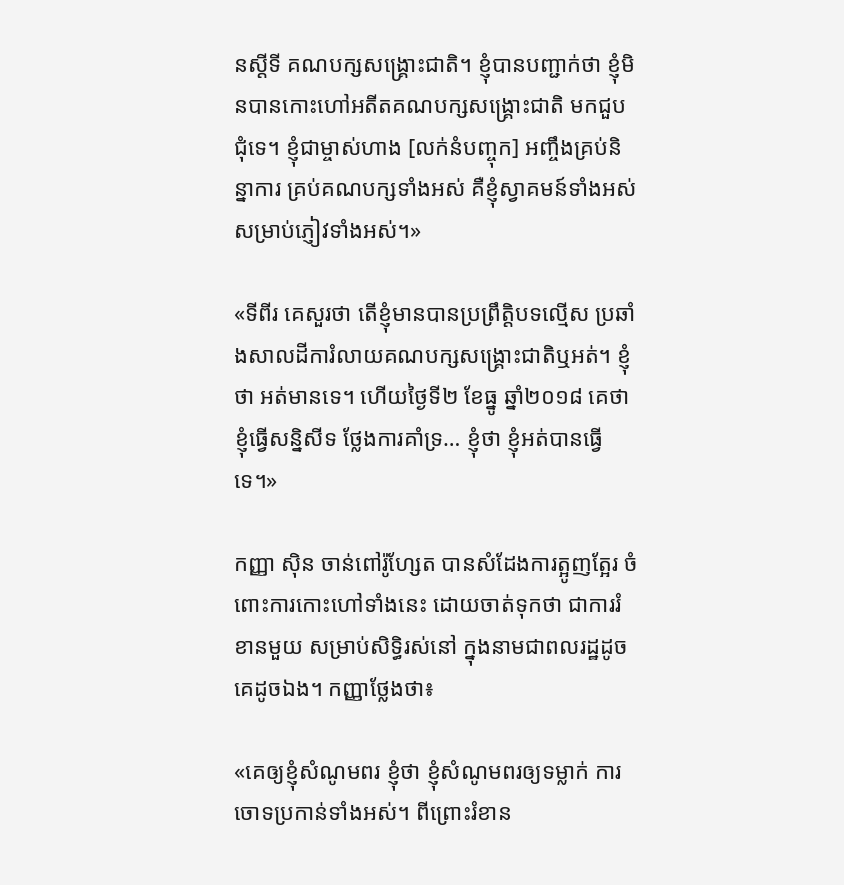នស្ដីទី គណបក្សសង្គ្រោះជាតិ។ ខ្ញុំបានបញ្ជាក់ថា ខ្ញុំមិនបានកោះហៅអតីតគណបក្សសង្គ្រោះជាតិ មកជួបជុំទេ។ ខ្ញុំជាម្ចាស់ហាង [លក់នំបញ្ចុក] អញ្ចឹងគ្រប់និន្នាការ គ្រប់គណបក្សទាំងអស់ គឺខ្ញុំស្វាគមន៍ទាំងអស់ សម្រាប់ភ្ញៀវទាំងអស់។»

«ទីពីរ គេសួរថា តើខ្ញុំមានបានប្រព្រឹត្តិបទល្មើស ប្រឆាំងសាលដីការំលាយគណបក្សសង្គ្រោះជាតិឬអត់។ ខ្ញុំថា អត់មានទេ។ ហើយថ្ងៃទី២ ខែធ្នូ ឆ្នាំ២០១៨ គេថាខ្ញុំធ្វើសន្និសីទ ថ្លែងការគាំទ្រ… ខ្ញុំថា ខ្ញុំអត់បានធ្វើទេ។»

កញ្ញា ស៊ិន ចាន់ពៅរ៉ូហ្សែត បានសំដែងការត្អូញត្អែរ ចំពោះការកោះហៅទាំងនេះ ដោយចាត់ទុកថា ជាការរំខានមួយ សម្រាប់សិទ្ធិរស់នៅ ក្នុងនាមជាពលរដ្ឋដូចគេដូចឯង។ កញ្ញាថ្លែងថា៖

«គេឲ្យខ្ញុំសំណូមពរ ខ្ញុំថា ខ្ញុំសំណូមពរឲ្យទម្លាក់ ការចោទប្រកាន់ទាំងអស់។ ពីព្រោះរំខាន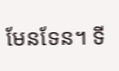មែនទែន។ ទី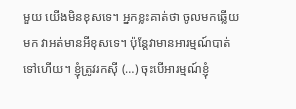មួយ យើងមិនខុសទេ។ អ្នកខ្លះគាត់ថា ចូលមកឆ្លើយមក វាអត់មានអីខុសទេ។ ប៉ុន្តែវាមានអារម្មណ៍បាត់ទៅហើយ។ ខ្ញុំត្រូវរកស៊ី (…) ចុះបើអារម្មណ៍ខ្ញុំ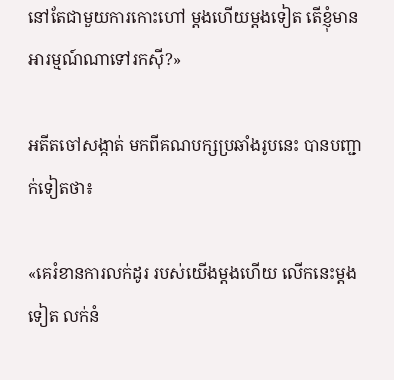នៅតែជាមួយការកោះហៅ ម្ដងហើយម្ដងទៀត តើខ្ញុំមានអារម្មណ៍ណាទៅរកស៊ី?»

អតីតចៅសង្កាត់ មកពីគណបក្សប្រឆាំងរូបនេះ បានបញ្ជាក់ទៀតថា៖

«គេរំខានការលក់ដូរ របស់យើងម្ដងហើយ លើកនេះម្ដងទៀត លក់នំ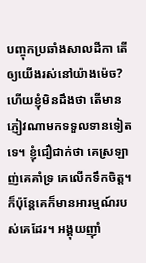បញ្ចុកប្រឆាំងសាលដីកា តើឲ្យយើងរស់នៅយ៉ាងម៉េច? ហើយខ្ញុំមិនដឹងថា តើមានភ្ញៀវណាមកទទួលទានទៀតទេ។ ខ្ញុំជឿជាក់ថា គេស្រឡាញ់គេគាំទ្រ គេលើកទឹកចិត្ត។ ក៏ប៉ុន្តែគេក៏មានអារម្មណ៍របស់គេដែរ។ អង្គុយញ៉ាំ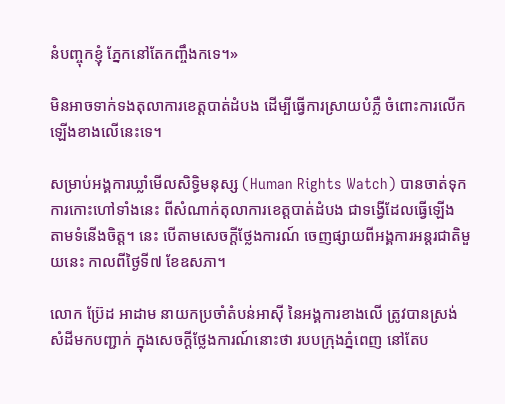នំបញ្ចុកខ្ញុំ ភ្នែកនៅតែកញ្ចឹងកទេ។»

មិនអាចទាក់ទងតុលាការខេត្តបាត់ដំបង ដើម្បីធ្វើការស្រាយបំភ្លឺ ចំពោះការលើកឡើងខាងលើនេះទេ។

សម្រាប់អង្គការឃ្លាំមើលសិទ្ធិមនុស្ស (Human Rights Watch) បានចាត់ទុកការកោះហៅទាំងនេះ ពីសំណាក់តុលាការខេត្តបាត់ដំបង ជាទង្វើដែលធ្វើឡើង តាមទំនើងចិត្ត។ នេះ បើតាមសេចក្ដីថ្លែងការណ៍ ចេញផ្សាយពីអង្គការអន្តរជាតិមួយនេះ កាលពីថ្ងៃទី៧ ខែឧសភា។

លោក ប្រ៊ែដ អាដាម នាយកប្រចាំតំបន់អាស៊ី នៃអង្គការខាងលើ ត្រូវបានស្រង់សំដីមកបញ្ជាក់ ក្នុងសេចក្ដីថ្លែងការណ៍នោះថា របបក្រុងភ្នំពេញ នៅតែប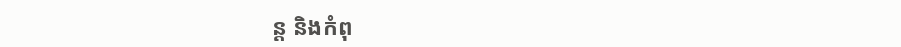ន្ត និងកំពុ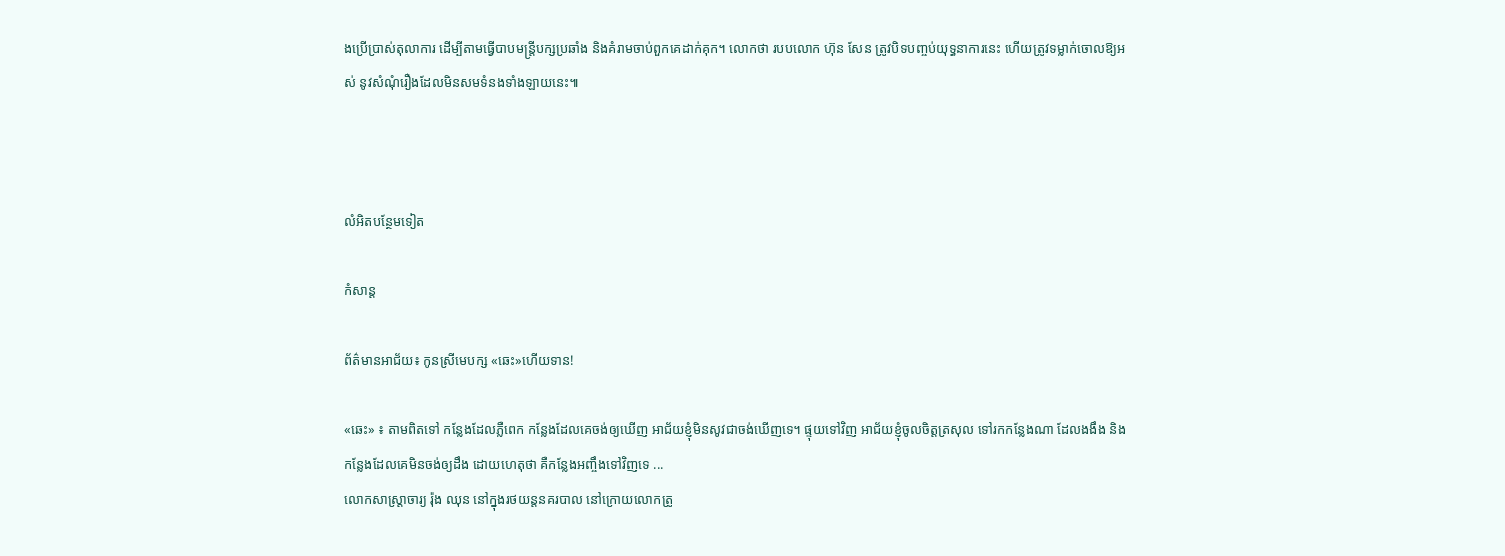ងប្រើប្រាស់តុលាការ ដើម្បីតាមធ្វើបាបមន្ត្រីបក្សប្រឆាំង និងគំរាមចាប់ពួកគេដាក់គុក។ លោកថា របបលោក ហ៊ុន សែន ត្រូវបិទបញ្ចប់យុទ្ធនាការនេះ ហើយត្រូវទម្លាក់ចោលឱ្យអស់ នូវសំណុំរឿងដែលមិនសមទំនងទាំងឡាយនេះ៕



លំអិតបន្ថែមទៀត

កំសាន្ដ

ព័ត៌មានអាជ័យ៖ កូនស្រីមេបក្ស «ឆេះ»ហើយទាន!

«ឆេះ» ៖ តាមពិតទៅ កន្លែងដែលភ្លឺពេក កន្លែងដែលគេចង់ឲ្យឃើញ អាជ័យខ្ញុំមិនសូវជាចង់ឃើញទេ។ ផ្ទុយទៅវិញ អាជ័យខ្ញុំចូលចិត្តត្រសុល ទៅរកកន្លែងណា ដែលងងឹង និងកន្លែងដែលគេមិនចង់ឲ្យដឹង ដោយហេតុថា គឺកន្លែងអញ្ចឹងទៅវិញទេ ...
លោកសាស្ត្រាចារ្យ រ៉ុង ឈុន នៅក្នុងរថយន្ដនគរបាល នៅក្រោយលោកត្រូ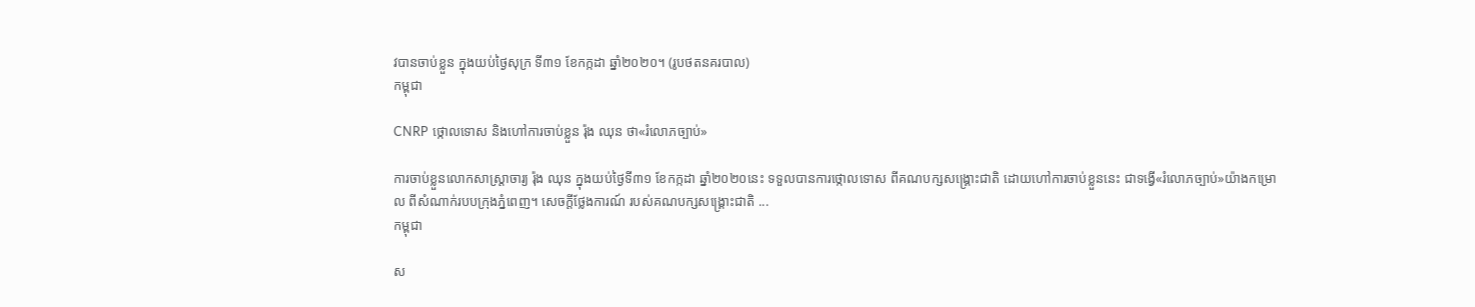វបានចាប់ខ្លួន ក្នុងយប់ថ្ងៃសុក្រ ទី៣១ ខែកក្កដា ឆ្នាំ២០២០។ (រូបថតនគរបាល)
កម្ពុជា

CNRP ថ្កោលទោស និងហៅការចាប់ខ្លួន រ៉ុង ឈុន ថា«រំលោភច្បាប់»

ការចាប់ខ្លួនលោកសាស្ត្រាចារ្យ រ៉ុង ឈុន ក្នុងយប់ថ្ងៃទី៣១ ខែកក្កដា ឆ្នាំ២០២០នេះ ទទួលបានការថ្កោលទោស ពីគណបក្សសង្គ្រោះជាតិ ដោយហៅការចាប់ខ្លួននេះ ជាទង្វើ«រំលោភច្បាប់»យ៉ាងកម្រោល ពីសំណាក់របបក្រុងភ្នំពេញ។ សេចក្ដីថ្លែងការណ៍ របស់គណបក្សសង្គ្រោះជាតិ ...
កម្ពុជា

ស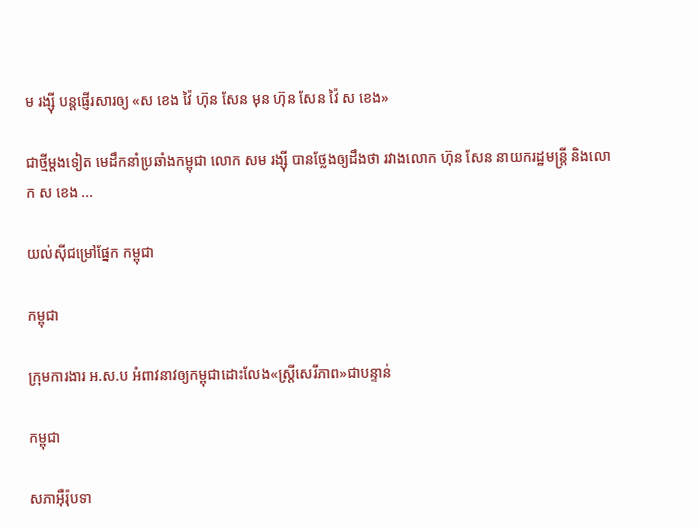ម រង្ស៊ី បន្តផ្ញើរសារឲ្យ «ស ខេង វ៉ៃ ហ៊ុន សែន មុន ហ៊ុន សែន វ៉ៃ ស ខេង»

ជាថ្មីម្ដងទៀត មេដឹកនាំប្រឆាំងកម្ពុជា លោក សម រង្ស៊ី បានថ្លែងឲ្យដឹងថា រវាងលោក ហ៊ុន សែន នាយករដ្ឋមន្ត្រី និងលោក ស ខេង ...

យល់ស៊ីជម្រៅផ្នែក កម្ពុជា

កម្ពុជា

ក្រុមការងារ អ.ស.ប អំពាវនាវឲ្យកម្ពុជាដោះលែង«ស្ត្រីសេរីភាព»ជាបន្ទាន់

កម្ពុជា

សភាអ៊ឺរ៉ុបទា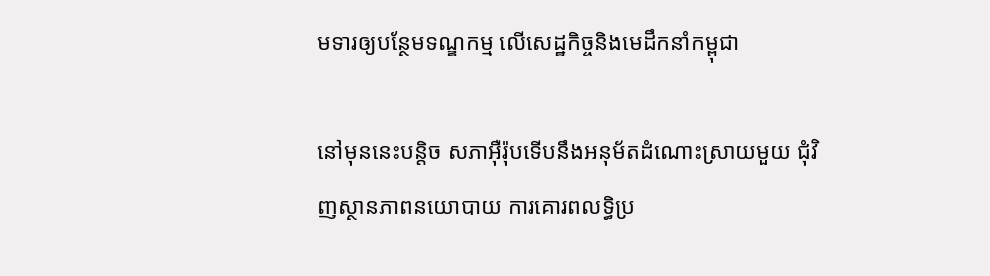មទារឲ្យបន្ថែមទណ្ឌកម្ម លើសេដ្ឋកិច្ចនិងមេដឹកនាំកម្ពុជា

នៅមុននេះបន្តិច សភាអ៊ឺរ៉ុបទើបនឹងអនុម័តដំណោះស្រាយមួយ ជុំវិញស្ថានភាពនយោបាយ ការគោរពលទ្ធិប្រ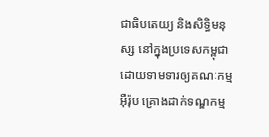ជាធិបតេយ្យ និងសិទ្ធិមនុស្ស នៅក្នុងប្រទេសកម្ពុជា ដោយទាមទារឲ្យគណៈកម្មអ៊ឺរ៉ុប គ្រោងដាក់ទណ្ឌកម្ម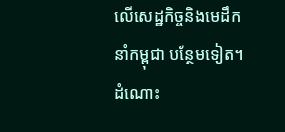លើសេដ្ឋកិច្ចនិងមេដឹកនាំកម្ពុជា បន្ថែមទៀត។ ដំណោះ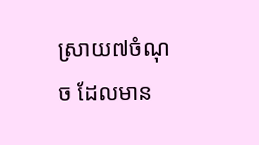ស្រាយ៧ចំណុច ដែលមាន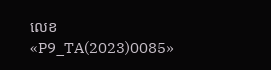លេខ «P9_TA(2023)0085»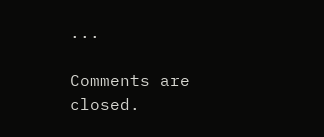...

Comments are closed.